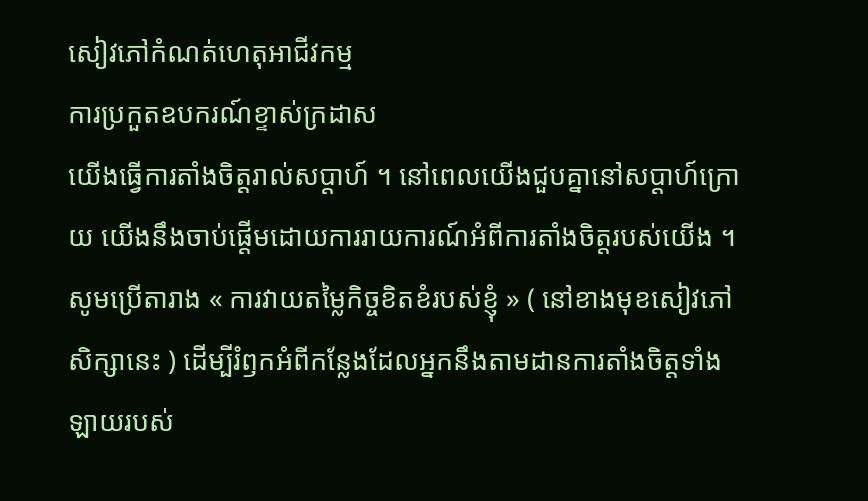សៀវភៅកំណត់ហេតុអាជីវកម្ម
ការប្រកួតឧបករណ៍ខ្ទាស់ក្រដាស
យើងធ្វើការតាំងចិត្តរាល់សប្ដាហ៍ ។ នៅពេលយើងជួបគ្នានៅសប្ដាហ៍ក្រោយ យើងនឹងចាប់ផ្ដើមដោយការរាយការណ៍អំពីការតាំងចិត្តរបស់យើង ។ សូមប្រើតារាង « ការវាយតម្លៃកិច្ចខិតខំរបស់ខ្ញុំ » ( នៅខាងមុខសៀវភៅសិក្សានេះ ) ដើម្បីរំឭកអំពីកន្លែងដែលអ្នកនឹងតាមដានការតាំងចិត្តទាំងឡាយរបស់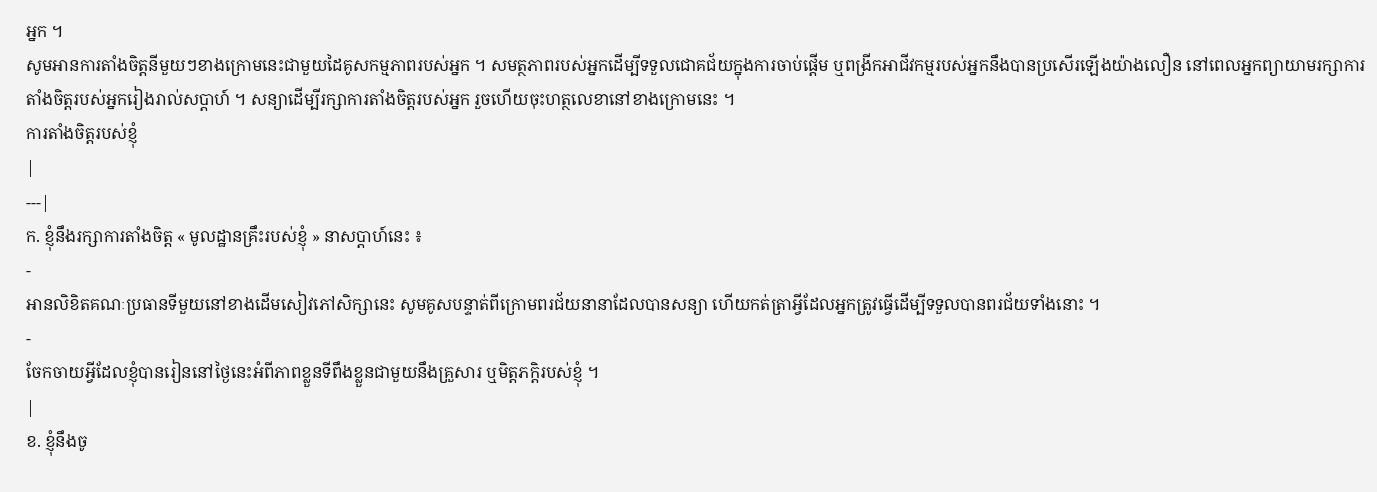អ្នក ។
សូមអានការតាំងចិត្តនីមួយៗខាងក្រោមនេះជាមួយដៃគូសកម្មភាពរបស់អ្នក ។ សមត្ថភាពរបស់អ្នកដើម្បីទទួលជោគជ័យក្នុងការចាប់ផ្តើម ឬពង្រីកអាជីវកម្មរបស់អ្នកនឹងបានប្រសើរឡើងយ៉ាងលឿន នៅពេលអ្នកព្យាយាមរក្សាការតាំងចិត្តរបស់អ្នករៀងរាល់សប្តាហ៍ ។ សន្យាដើម្បីរក្សាការតាំងចិត្តរបស់អ្នក រួចហើយចុះហត្ថលេខានៅខាងក្រោមនេះ ។
ការតាំងចិត្តរបស់ខ្ញុំ
|
---|
ក. ខ្ញុំនឹងរក្សាការតាំងចិត្ត « មូលដ្ឋានគ្រឹះរបស់ខ្ញុំ » នាសប្តាហ៍នេះ ៖
-
អានលិខិតគណៈប្រធានទីមួយនៅខាងដើមសៀវភៅសិក្សានេះ សូមគូសបន្ទាត់ពីក្រោមពរជ័យនានាដែលបានសន្យា ហើយកត់ត្រាអ្វីដែលអ្នកត្រូវធ្វើដើម្បីទទួលបានពរជ័យទាំងនោះ ។
-
ចែកចាយអ្វីដែលខ្ញុំបានរៀននៅថ្ងៃនេះអំពីភាពខ្លួនទីពឹងខ្លួនជាមួយនឹងគ្រួសារ ឬមិត្តភក្ដិរបស់ខ្ញុំ ។
|
ខ. ខ្ញុំនឹងចូ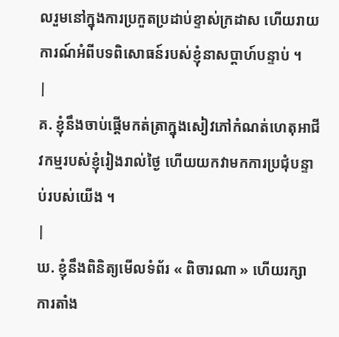លរួមនៅក្នុងការប្រកួតប្រដាប់ខ្ទាស់ក្រដាស ហើយរាយការណ៍អំពីបទពិសោធន៍របស់ខ្ញុំនាសប្តាហ៍បន្ទាប់ ។
|
គ. ខ្ញុំនឹងចាប់ផ្តើមកត់ត្រាក្នុងសៀវភៅកំណត់ហេតុអាជីវកម្មរបស់ខ្ញុំរៀងរាល់ថ្ងៃ ហើយយកវាមកការប្រជុំបន្ទាប់របស់យើង ។
|
ឃ. ខ្ញុំនឹងពិនិត្យមើលទំព័រ « ពិចារណា » ហើយរក្សាការតាំង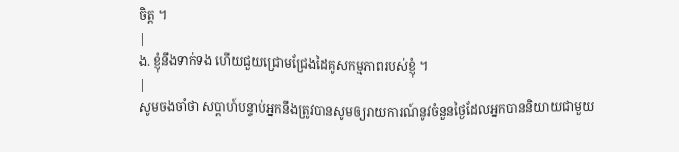ចិត្ត ។
|
ង. ខ្ញុំនឹងទាក់ទង ហើយជួយជ្រោមជ្រែងដៃគូសកម្មភាពរបស់ខ្ញុំ ។
|
សូមចងចាំថា សប្តាហ៍បន្ទាប់អ្នកនឹងត្រូវបានសូមឲ្យរាយការណ៍នូវចំនួនថ្ងៃដែលអ្នកបាននិយាយជាមួយ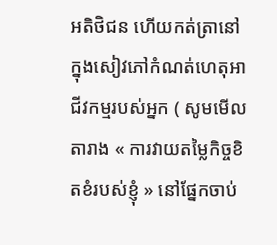អតិថិជន ហើយកត់ត្រានៅក្នុងសៀវភៅកំណត់ហេតុអាជីវកម្មរបស់អ្នក ( សូមមើលតារាង « ការវាយតម្លៃកិច្ចខិតខំរបស់ខ្ញុំ » នៅផ្នែកចាប់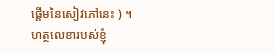ផ្តើមនៃសៀវភៅនេះ ) ។
ហត្ថលេខារបស់ខ្ញុំ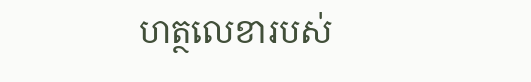ហត្ថលេខារបស់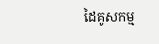ដៃគូសកម្ម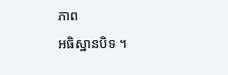ភាព
អធិស្ឋានបិទ ។